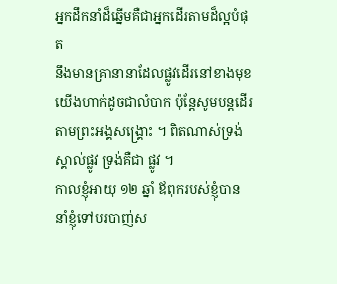អ្នកដឹកនាំដ៏ឆ្នើមគឺជាអ្នកដើរតាមដ៏ល្អបំផុត
នឹងមានគ្រានានាដែលផ្លូវដើរនៅខាងមុខយើងហាក់ដូចជាលំបាក ប៉ុន្តែសូមបន្តដើរតាមព្រះអង្គសង្គ្រោះ ។ ពិតណាស់ទ្រង់ស្គាល់ផ្លូវ ទ្រង់គឺជា ផ្លូវ ។
កាលខ្ញុំអាយុ ១២ ឆ្នាំ ឪពុករបស់ខ្ញុំបាននាំខ្ញុំទៅបរបាញ់ស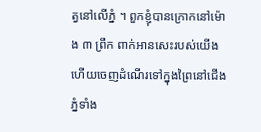ត្វនៅលើភ្នំ ។ ពួកខ្ញុំបានក្រោកនៅម៉ោង ៣ ព្រឹក ពាក់អានសេះរបស់យើង ហើយចេញដំណើរទៅក្នុងព្រៃនៅជើងភ្នំទាំង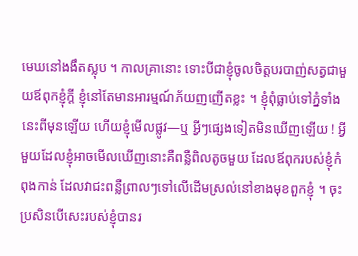មេឃនៅងងឹតស្លុប ។ កាលគ្រានោះ ទោះបីជាខ្ញុំចូលចិត្តបរបាញ់សត្វជាមួយឪពុកខ្ញុំក្តី ខ្ញុំនៅតែមានអារម្មណ៍ភ័យញញើតខ្លះ ។ ខ្ញុំពុំធ្លាប់ទៅភ្នំទាំងនេះពីមុនឡើយ ហើយខ្ញុំមើលផ្លូវ—ឬ អ្វីៗផ្សេងទៀតមិនឃើញឡើយ ! អ្វីមួយដែលខ្ញុំអាចមើលឃើញនោះគឺពន្លឺពិលតូចមួយ ដែលឪពុករបស់ខ្ញុំកំពុងកាន់ ដែលវាជះពន្លឺព្រាលៗទៅលើដើមស្រល់នៅខាងមុខពួកខ្ញុំ ។ ចុះប្រសិនបើសេះរបស់ខ្ញុំបានរ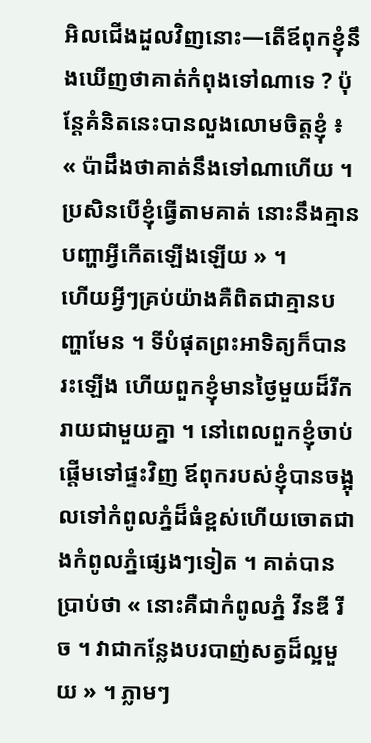អិលជើងដួលវិញនោះ—តើឪពុកខ្ញុំនឹងឃើញថាគាត់កំពុងទៅណាទេ ? ប៉ុន្តែគំនិតនេះបានលួងលោមចិត្តខ្ញុំ ៖ « ប៉ាដឹងថាគាត់នឹងទៅណាហើយ ។ ប្រសិនបើខ្ញុំធ្វើតាមគាត់ នោះនឹងគ្មានបញ្ហាអ្វីកើតឡើងឡើយ » ។
ហើយអ្វីៗគ្រប់យ៉ាងគឺពិតជាគ្មានបញ្ហាមែន ។ ទីបំផុតព្រះអាទិត្យក៏បានរះឡើង ហើយពួកខ្ញុំមានថ្ងៃមួយដ៏រីករាយជាមួយគ្នា ។ នៅពេលពួកខ្ញុំចាប់ផ្តើមទៅផ្ទះវិញ ឪពុករបស់ខ្ញុំបានចង្អុលទៅកំពូលភ្នំដ៏ធំខ្ពស់ហើយចោតជាងកំពូលភ្នំផ្សេងៗទៀត ។ គាត់បានប្រាប់ថា « នោះគឺជាកំពូលភ្នំ វីនឌី រីច ។ វាជាកន្លែងបរបាញ់សត្វដ៏ល្អមួយ » ។ ភ្លាមៗ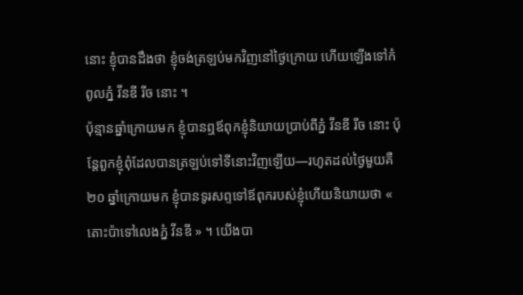នោះ ខ្ញុំបានដឹងថា ខ្ញុំចង់ត្រឡប់មកវិញនៅថ្ងៃក្រោយ ហើយឡើងទៅកំពូលភ្នំ វីនឌី រីច នោះ ។
ប៉ុន្មានឆ្នាំក្រោយមក ខ្ញុំបានឮឪពុកខ្ញុំនិយាយប្រាប់ពីភ្នំ វីនឌី រីច នោះ ប៉ុន្តែពួកខ្ញុំពុំដែលបានត្រឡប់ទៅទីនោះវិញឡើយ—រហូតដល់ថ្ងៃមួយគឺ ២០ ឆ្នាំក្រោយមក ខ្ញុំបានទូរសព្ទទៅឪពុករបស់ខ្ញុំហើយនិយាយថា « តោះប៉ាទៅលេងភ្នំ វីនឌី » ។ យើងបា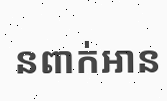នពាក់អាន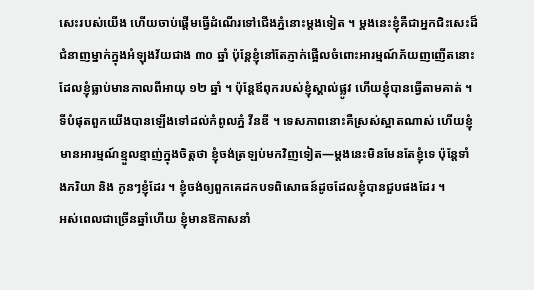សេះរបស់យើង ហើយចាប់ផ្តើមធ្វើដំណើរទៅជើងភ្នំនោះម្តងទៀត ។ ម្តងនេះខ្ញុំគឺជាអ្នកជិះសេះដ៏ជំនាញម្នាក់ក្នុងអំឡុងវ័យជាង ៣០ ឆ្នាំ ប៉ុន្តែខ្ញុំនៅតែភ្ញាក់ផ្អើលចំពោះអារម្មណ៍ភ័យញញើតនោះ ដែលខ្ញុំធ្លាប់មានកាលពីអាយុ ១២ ឆ្នាំ ។ ប៉ុន្តែឪពុករបស់ខ្ញុំស្គាល់ផ្លូវ ហើយខ្ញុំបានធ្វើតាមគាត់ ។
ទីបំផុតពួកយើងបានឡើងទៅដល់កំពូលភ្នំ វីនឌី ។ ទេសភាពនោះគឺស្រស់ស្អាតណាស់ ហើយខ្ញុំមានអារម្មណ៍ខ្មួលខ្មាញ់ក្នុងចិត្តថា ខ្ញុំចង់ត្រឡប់មកវិញទៀត—ម្តងនេះមិនមែនតែខ្ញុំទេ ប៉ុន្តែទាំងភរិយា និង កូនៗខ្ញុំដែរ ។ ខ្ញុំចង់ឲ្យពួកគេដកបទពិសោធន៍ដូចដែលខ្ញុំបានជួបផងដែរ ។
អស់ពេលជាច្រើនឆ្នាំហើយ ខ្ញុំមានឱកាសនាំ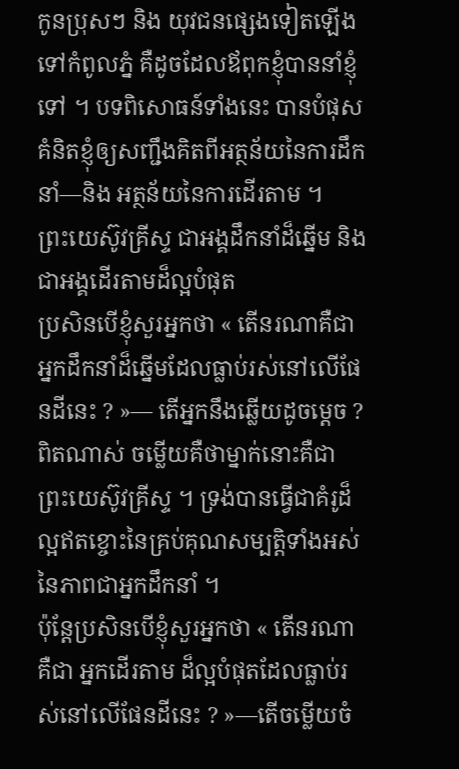កូនប្រុសៗ និង យុវជនផ្សេងទៀតឡើងទៅកំពូលភ្នំ គឺដូចដែលឪពុកខ្ញុំបាននាំខ្ញុំទៅ ។ បទពិសោធន៍ទាំងនេះ បានបំផុសគំនិតខ្ញុំឲ្យសញ្ជឹងគិតពីអត្ថន័យនៃការដឹកនាំ—និង អត្ថន័យនៃការដើរតាម ។
ព្រះយេស៊ូវគ្រីស្ទ ជាអង្គដឹកនាំដ៏ឆ្នើម និង ជាអង្គដើរតាមដ៏ល្អបំផុត
ប្រសិនបើខ្ញុំសួរអ្នកថា « តើនរណាគឺជាអ្នកដឹកនាំដ៏ឆ្នើមដែលធ្លាប់រស់នៅលើផែនដីនេះ ? »— តើអ្នកនឹងឆ្លើយដូចម្តេច ? ពិតណាស់ ចម្លើយគឺថាម្នាក់នោះគឺជាព្រះយេស៊ូវគ្រីស្ទ ។ ទ្រង់បានធ្វើជាគំរូដ៏ល្អឥតខ្ចោះនៃគ្រប់គុណសម្បត្តិទាំងអស់នៃភាពជាអ្នកដឹកនាំ ។
ប៉ុន្តែប្រសិនបើខ្ញុំសួរអ្នកថា « តើនរណាគឺជា អ្នកដើរតាម ដ៏ល្អបំផុតដែលធ្លាប់រស់នៅលើផែនដីនេះ ? »—តើចម្លើយចំ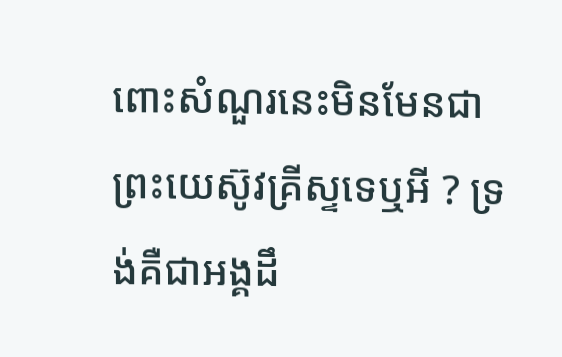ពោះសំណួរនេះមិនមែនជាព្រះយេស៊ូវគ្រីស្ទទេឬអី ? ទ្រង់គឺជាអង្គដឹ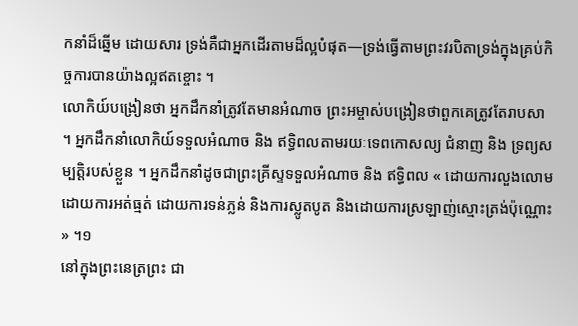កនាំដ៏ឆ្នើម ដោយសារ ទ្រង់គឺជាអ្នកដើរតាមដ៏ល្អបំផុត—ទ្រង់ធ្វើតាមព្រះវរបិតាទ្រង់ក្នុងគ្រប់កិច្ចការបានយ៉ាងល្អឥតខ្ចោះ ។
លោកិយ៍បង្រៀនថា អ្នកដឹកនាំត្រូវតែមានអំណាច ព្រះអម្ចាស់បង្រៀនថាពួកគេត្រូវតែរាបសា ។ អ្នកដឹកនាំលោកិយ៍ទទួលអំណាច និង ឥទ្ធិពលតាមរយៈទេពកោសល្យ ជំនាញ និង ទ្រព្យសម្បត្តិរបស់ខ្លួន ។ អ្នកដឹកនាំដូចជាព្រះគ្រីស្ទទទួលអំណាច និង ឥទ្ធិពល « ដោយការលួងលោម ដោយការអត់ធ្មត់ ដោយការទន់ភ្លន់ និងការស្លូតបូត និងដោយការស្រឡាញ់ស្មោះត្រង់ប៉ុណ្ណោះ » ។១
នៅក្នុងព្រះនេត្រព្រះ ជា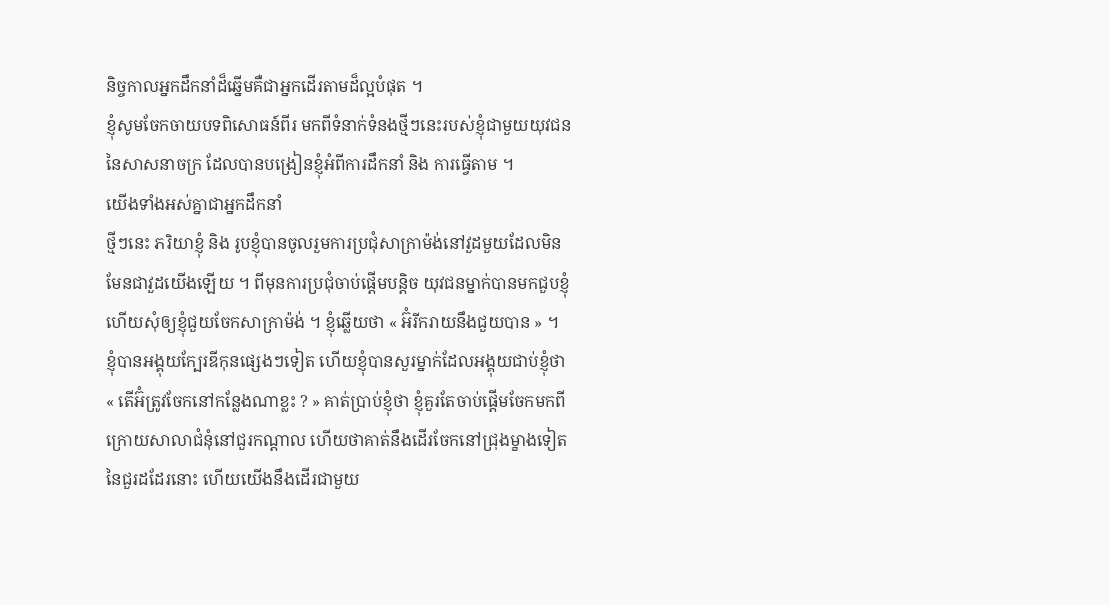និច្ចកាលអ្នកដឹកនាំដ៏ឆ្នើមគឺជាអ្នកដើរតាមដ៏ល្អបំផុត ។
ខ្ញុំសូមចែកចាយបទពិសោធន៍ពីរ មកពីទំនាក់ទំនងថ្មីៗនេះរបស់ខ្ញុំជាមួយយុវជននៃសាសនាចក្រ ដែលបានបង្រៀនខ្ញុំអំពីការដឹកនាំ និង ការធ្វើតាម ។
យើងទាំងអស់គ្នាជាអ្នកដឹកនាំ
ថ្មីៗនេះ ភរិយាខ្ញុំ និង រូបខ្ញុំបានចូលរួមការប្រជុំសាក្រាម៉ង់នៅវួដមួយដែលមិនមែនជាវួដយើងឡើយ ។ ពីមុនការប្រជុំចាប់ផ្តើមបន្តិច យុវជនម្នាក់បានមកជួបខ្ញុំ ហើយសុំឲ្យខ្ញុំជួយចែកសាក្រាម៉ង់ ។ ខ្ញុំឆ្លើយថា « អ៊ំរីករាយនឹងជួយបាន » ។
ខ្ញុំបានអង្គុយក្បែរឌីកុនផ្សេងៗទៀត ហើយខ្ញុំបានសួរម្នាក់ដែលអង្គុយជាប់ខ្ញុំថា « តើអ៊ំត្រូវចែកនៅកន្លែងណាខ្លះ ? » គាត់ប្រាប់ខ្ញុំថា ខ្ញុំគួរតែចាប់ផ្តើមចែកមកពីក្រោយសាលាជំនុំនៅជួរកណ្តាល ហើយថាគាត់នឹងដើរចែកនៅជ្រុងម្ខាងទៀតនៃជួរដដែរនោះ ហើយយើងនឹងដើរជាមួយ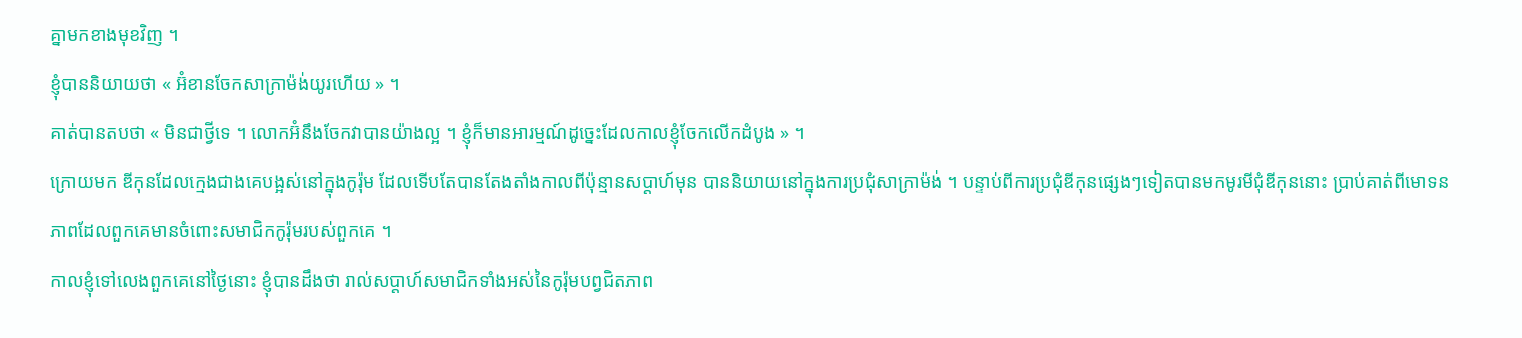គ្នាមកខាងមុខវិញ ។
ខ្ញុំបាននិយាយថា « អ៊ំខានចែកសាក្រាម៉ង់យូរហើយ » ។
គាត់បានតបថា « មិនជាថ្វីទេ ។ លោកអ៊ំនឹងចែកវាបានយ៉ាងល្អ ។ ខ្ញុំក៏មានអារម្មណ៍ដូច្នេះដែលកាលខ្ញុំចែកលើកដំបូង » ។
ក្រោយមក ឌីកុនដែលក្មេងជាងគេបង្អស់នៅក្នុងកូរ៉ុម ដែលទើបតែបានតែងតាំងកាលពីប៉ុន្មានសប្តាហ៍មុន បាននិយាយនៅក្នុងការប្រជុំសាក្រាម៉ង់ ។ បន្ទាប់ពីការប្រជុំឌីកុនផ្សេងៗទៀតបានមកមូរមីជុំឌីកុននោះ ប្រាប់គាត់ពីមោទនភាពដែលពួកគេមានចំពោះសមាជិកកូរ៉ុមរបស់ពួកគេ ។
កាលខ្ញុំទៅលេងពួកគេនៅថ្ងៃនោះ ខ្ញុំបានដឹងថា រាល់សប្តាហ៍សមាជិកទាំងអស់នៃកូរ៉ុមបព្វជិតភាព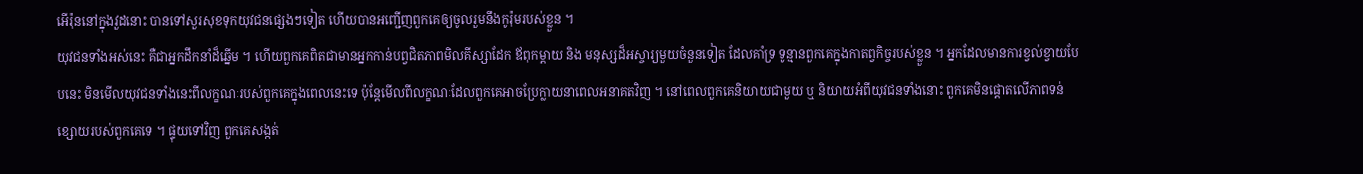អើរ៉ុននៅក្នុងវួដនោះ បានទៅសួរសុខទុកយុវជនផ្សេងៗទៀត ហើយបានអញ្ជើញពួកគេឲ្យចូលរួមនឹងកូរ៉ុមរបស់ខ្លួន ។
យុវជនទាំងអស់នេះ គឺជាអ្នកដឹកនាំដ៏ឆ្នើម ។ ហើយពួកគេពិតជាមានអ្នកកាន់បព្វជិតភាពមិលគីស្សាដែក ឪពុកម្តាយ និង មនុស្សដ៏អស្ចារ្យមួយចំនួនទៀត ដែលគាំទ្រ ទូន្មានពួកគេក្នុងកាតព្វកិច្ចរបស់ខ្លួន ។ អ្នកដែលមានការខ្វល់ខ្វាយបែបនេះ មិនមើលយុវជនទាំងនេះពីលក្ខណៈរបស់ពួកគេក្នុងពេលនេះទេ ប៉ុន្តែមើលពីលក្ខណៈដែលពួកគេអាចប្រែក្លាយនាពេលអនាគតវិញ ។ នៅពេលពួកគេនិយាយជាមួយ ឬ និយាយអំពីយុវជនទាំងនោះ ពួកគេមិនផ្តោតលើភាពទន់ខ្សោយរបស់ពួកគេទេ ។ ផ្ទុយទៅវិញ ពួកគេសង្កត់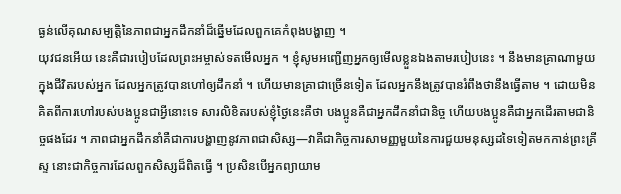ធ្ងន់លើគុណសម្បត្តិនៃភាពជាអ្នកដឹកនាំដ៏ឆ្នើមដែលពួកគេកំពុងបង្ហាញ ។
យុវជនអើយ នេះគឺជារបៀបដែលព្រះអម្ចាស់ទតមើលអ្នក ។ ខ្ញុំសូមអញ្ជើញអ្នកឲ្យមើលខ្លួនឯងតាមរបៀបនេះ ។ នឹងមានគ្រាណាមួយក្នុងជីវិតរបស់អ្នក ដែលអ្នកត្រូវបានហៅឲ្យដឹកនាំ ។ ហើយមានគ្រាជាច្រើនទៀត ដែលអ្នកនឹងត្រូវបានរំពឹងថានឹងធ្វើតាម ។ ដោយមិនគិតពីការហៅរបស់បងប្អូនជាអ្វីនោះទេ សារលិខិតរបស់ខ្ញុំថ្ងៃនេះគឺថា បងប្អូនគឺជាអ្នកដឹកនាំជានិច្ច ហើយបងប្អូនគឺជាអ្នកដើរតាមជានិច្ចផងដែរ ។ ភាពជាអ្នកដឹកនាំគឺជាការបង្ហាញនូវភាពជាសិស្ស—វាគឺជាកិច្ចការសាមញ្ញមួយនៃការជួយមនុស្សដទៃទៀតមកកាន់ព្រះគ្រីស្ទ នោះជាកិច្ចការដែលពួកសិស្សដ៏ពិតធ្វើ ។ ប្រសិនបើអ្នកព្យាយាម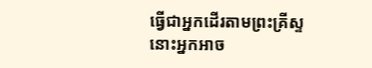ធ្វើជាអ្នកដើរតាមព្រះគ្រីស្ទ នោះអ្នកអាច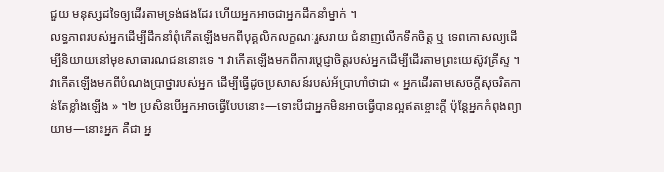ជួយ មនុស្សដទៃឲ្យដើរតាមទ្រង់ផងដែរ ហើយអ្នកអាចជាអ្នកដឹកនាំម្នាក់ ។
លទ្ធភាពរបស់អ្នកដើម្បីដឹកនាំពុំកើតឡើងមកពីបុគ្គលិកលក្ខណៈរួសរាយ ជំនាញលើកទឹកចិត្ត ឬ ទេពកោសល្យដើម្បីនិយាយនៅមុខសាធារណជននោះទេ ។ វាកើតឡើងមកពីការប្តេជ្ញាចិត្តរបស់អ្នកដើម្បីដើរតាមព្រះយេស៊ូវគ្រីស្ទ ។ វាកើតឡើងមកពីបំណងប្រាថ្នារបស់អ្នក ដើម្បីធ្វើដូចប្រសាសន៍របស់អ័ប្រាហាំថាជា « អ្នកដើរតាមសេចក្ដីសុចរិតកាន់តែខ្លាំងឡើង » ។២ ប្រសិនបើអ្នកអាចធ្វើបែបនោះ—ទោះបីជាអ្នកមិនអាចធ្វើបានល្អឥតខ្ចោះក្តី ប៉ុន្តែអ្នកកំពុងព្យាយាម—នោះអ្នក គឺជា អ្ន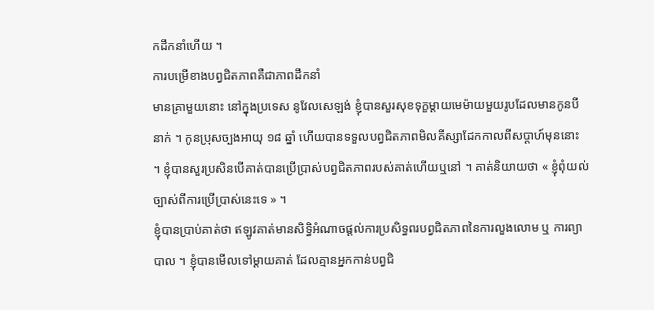កដឹកនាំហើយ ។
ការបម្រើខាងបព្វជិតភាពគឺជាភាពដឹកនាំ
មានគ្រាមួយនោះ នៅក្នុងប្រទេស នូវែលសេឡង់ ខ្ញុំបានសួរសុខទុក្ខម្តាយមេម៉ាយមួយរូបដែលមានកូនបីនាក់ ។ កូនប្រុសច្បងអាយុ ១៨ ឆ្នាំ ហើយបានទទួលបព្វជិតភាពមិលគីស្សាដែកកាលពីសប្តាហ៍មុននោះ ។ ខ្ញុំបានសួរប្រសិនបើគាត់បានប្រើប្រាស់បព្វជិតភាពរបស់គាត់ហើយឬនៅ ។ គាត់និយាយថា « ខ្ញុំពុំយល់ច្បាស់ពីការប្រើប្រាស់នេះទេ » ។
ខ្ញុំបានប្រាប់គាត់ថា ឥឡូវគាត់មានសិទ្ធិអំណាចផ្តល់ការប្រសិទ្ធពរបព្វជិតភាពនៃការលួងលោម ឬ ការព្យាបាល ។ ខ្ញុំបានមើលទៅម្តាយគាត់ ដែលគ្មានអ្នកកាន់បព្វជិ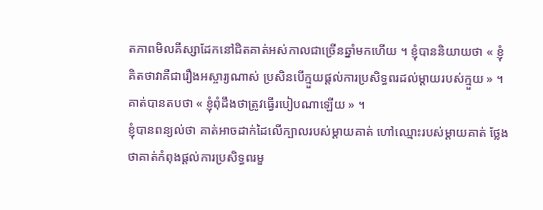តភាពមិលគីស្សាដែកនៅជិតគាត់អស់កាលជាច្រើនឆ្នាំមកហើយ ។ ខ្ញុំបាននិយាយថា « ខ្ញុំគិតថាវាគឺជារឿងអស្ចារ្យណាស់ ប្រសិនបើក្មួយផ្តល់ការប្រសិទ្ធពរដល់ម្តាយរបស់ក្មួយ » ។
គាត់បានតបថា « ខ្ញុំពុំដឹងថាត្រូវធ្វើរបៀបណាឡើយ » ។
ខ្ញុំបានពន្យល់ថា គាត់អាចដាក់ដៃលើក្បាលរបស់ម្តាយគាត់ ហៅឈ្មោះរបស់ម្តាយគាត់ ថ្លែងថាគាត់កំពុងផ្តល់ការប្រសិទ្ធពរមួ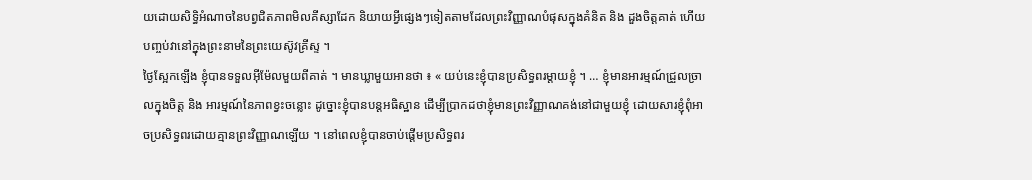យដោយសិទ្ធិអំណាចនៃបព្វជិតភាពមិលគីស្សាដែក និយាយអ្វីផ្សេងៗទៀតតាមដែលព្រះវិញ្ញាណបំផុសក្នុងគំនិត និង ដួងចិត្តគាត់ ហើយបញ្ចប់វានៅក្នុងព្រះនាមនៃព្រះយេស៊ូវគ្រីស្ទ ។
ថ្ងៃស្អែកឡើង ខ្ញុំបានទទួលអ៊ីម៉ែលមួយពីគាត់ ។ មានឃ្លាមួយអានថា ៖ « យប់នេះខ្ញុំបានប្រសិទ្ធពរម្តាយខ្ញុំ ។ … ខ្ញុំមានអារម្មណ៍ជ្រួលច្រាលក្នុងចិត្ត និង អារម្មណ៍នៃភាពខ្វះចន្លោះ ដូច្នោះខ្ញុំបានបន្តអធិស្ឋាន ដើម្បីប្រាកដថាខ្ញុំមានព្រះវិញ្ញាណគង់នៅជាមួយខ្ញុំ ដោយសារខ្ញុំពុំអាចប្រសិទ្ធពរដោយគ្មានព្រះវិញ្ញាណឡើយ ។ នៅពេលខ្ញុំបានចាប់ផ្តើមប្រសិទ្ធពរ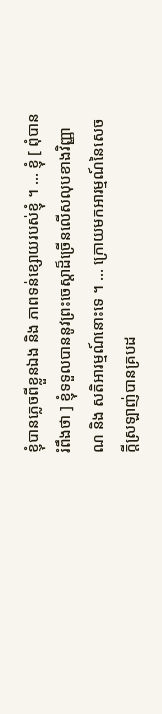ខ្ញុំបានភ្លេចពីខ្លួនឯង និង ភាពទន់ខ្សោយរបស់ខ្ញុំ ។ … ខ្ញុំ [ ពុំបានរំពឹងថា ] ខ្ញុំទទួលបាននូវព្រះចេស្តាដ៏ច្រើនលើសលុបខាងវិញ្ញាណ និង សតិអារម្មណ៍នោះទេ ។ … ក្រោយមកអារម្មណ៍នៃសេចក្តីស្រឡាញ់បានគ្របដ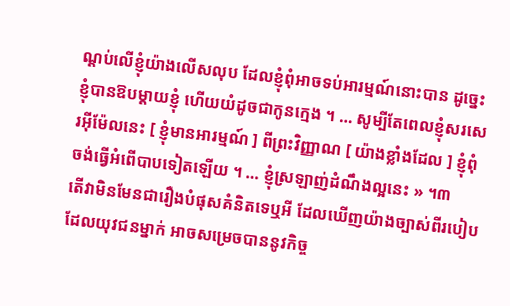ណ្តប់លើខ្ញុំយ៉ាងលើសលុប ដែលខ្ញុំពុំអាចទប់អារម្មណ៍នោះបាន ដូច្នេះខ្ញុំបានឱបម្តាយខ្ញុំ ហើយយំដូចជាកូនក្មេង ។ … សូម្បីតែពេលខ្ញុំសរសេរអ៊ីម៉ែលនេះ [ ខ្ញុំមានអារម្មណ៍ ] ពីព្រះវិញ្ញាណ [ យ៉ាងខ្លាំងដែល ] ខ្ញុំពុំចង់ធ្វើអំពើបាបទៀតឡើយ ។ … ខ្ញុំស្រឡាញ់ដំណឹងល្អនេះ » ។៣
តើវាមិនមែនជារឿងបំផុសគំនិតទេឬអី ដែលឃើញយ៉ាងច្បាស់ពីរបៀបដែលយុវជនម្នាក់ អាចសម្រេចបាននូវកិច្ច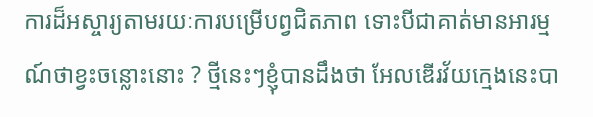ការដ៏អស្ចារ្យតាមរយៈការបម្រើបព្វជិតភាព ទោះបីជាគាត់មានអារម្មណ៍ថាខ្វះចន្លោះនោះ ? ថ្មីនេះៗខ្ញុំបានដឹងថា អែលឌើរវ័យក្មេងនេះបា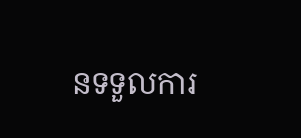នទទួលការ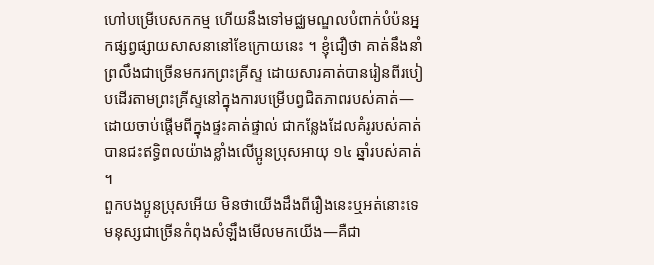ហៅបម្រើបេសកកម្ម ហើយនឹងទៅមជ្ឈមណ្ឌលបំពាក់បំប៉នអ្នកផ្សព្វផ្សាយសាសនានៅខែក្រោយនេះ ។ ខ្ញុំជឿថា គាត់នឹងនាំព្រលឹងជាច្រើនមករកព្រះគ្រីស្ទ ដោយសារគាត់បានរៀនពីរបៀបដើរតាមព្រះគ្រីស្ទនៅក្នុងការបម្រើបព្វជិតភាពរបស់គាត់—ដោយចាប់ផ្តើមពីក្នុងផ្ទះគាត់ផ្ទាល់ ជាកន្លែងដែលគំរូរបស់គាត់បានជះឥទ្ធិពលយ៉ាងខ្លាំងលើប្អូនប្រុសអាយុ ១៤ ឆ្នាំរបស់គាត់ ។
ពួកបងប្អូនប្រុសអើយ មិនថាយើងដឹងពីរឿងនេះឬអត់នោះទេ មនុស្សជាច្រើនកំពុងសំឡឹងមើលមកយើង—គឺជា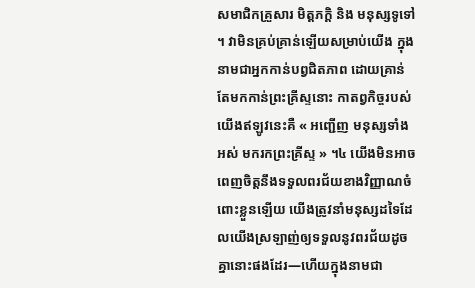សមាជិកគ្រួសារ មិត្តភក្តិ និង មនុស្សទូទៅ ។ វាមិនគ្រប់គ្រាន់ឡើយសម្រាប់យើង ក្នុងនាមជាអ្នកកាន់បព្វជិតភាព ដោយគ្រាន់តែមកកាន់ព្រះគ្រីស្ទនោះ កាតព្វកិច្ចរបស់យើងឥឡូវនេះគឺ « អញ្ជើញ មនុស្សទាំងអស់ មករកព្រះគ្រីស្ទ » ។៤ យើងមិនអាចពេញចិត្តនឹងទទួលពរជ័យខាងវិញ្ញាណចំពោះខ្លួនឡើយ យើងត្រូវនាំមនុស្សដទៃដែលយើងស្រឡាញ់ឲ្យទទួលនូវពរជ័យដូចគ្នានោះផងដែរ—ហើយក្នុងនាមជា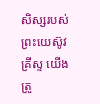សិស្សរបស់ព្រះយេស៊ូវគ្រីស្ទ យើងត្រូ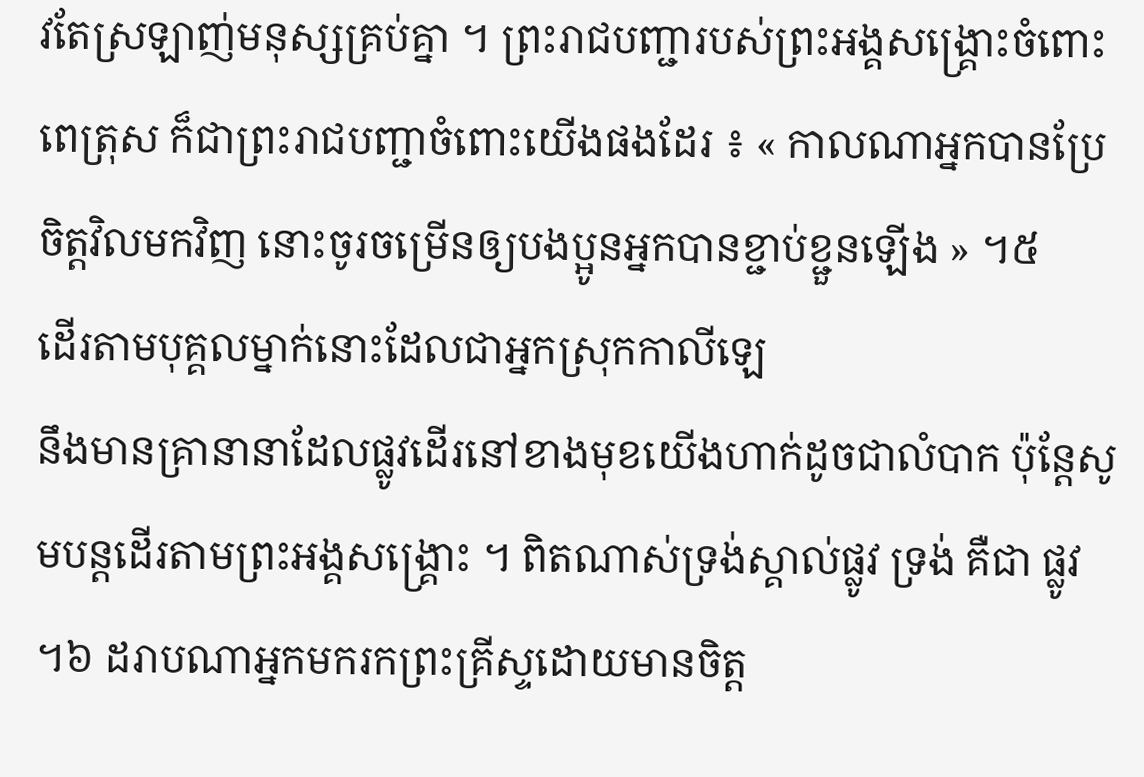វតែស្រឡាញ់មនុស្សគ្រប់គ្នា ។ ព្រះរាជបញ្ជារបស់ព្រះអង្គសង្គ្រោះចំពោះពេត្រុស ក៏ជាព្រះរាជបញ្ជាចំពោះយើងផងដែរ ៖ « កាលណាអ្នកបានប្រែចិត្តវិលមកវិញ នោះចូរចម្រើនឲ្យបងប្អូនអ្នកបានខ្ជាប់ខ្ជួនឡើង » ។៥
ដើរតាមបុគ្គលម្នាក់នោះដែលជាអ្នកស្រុកកាលីឡេ
នឹងមានគ្រានានាដែលផ្លូវដើរនៅខាងមុខយើងហាក់ដូចជាលំបាក ប៉ុន្តែសូមបន្តដើរតាមព្រះអង្គសង្គ្រោះ ។ ពិតណាស់ទ្រង់ស្គាល់ផ្លូវ ទ្រង់ គឺជា ផ្លូវ ។៦ ដរាបណាអ្នកមករកព្រះគ្រីស្ទដោយមានចិត្ត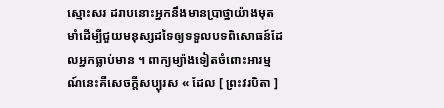ស្មោះសរ ដរាបនោះអ្នកនឹងមានប្រាថ្នាយ៉ាងមុតមាំដើម្បីជួយមនុស្សដទៃឲ្យទទួលបទពិសោធន៍ដែលអ្នកធ្លាប់មាន ។ ពាក្យម្យ៉ាងទៀតចំពោះអារម្មណ៍នេះគឺសេចក្តីសប្បុរស « ដែល [ ព្រះវរបិតា ]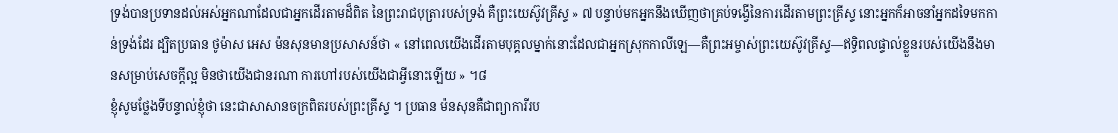ទ្រង់បានប្រទានដល់អស់អ្នកណាដែលជាអ្នកដើរតាមដ៏ពិត នៃព្រះរាជបុត្រារបស់ទ្រង់ គឺព្រះយេស៊ូវគ្រីស្ទ » ៧ បន្ទាប់មកអ្នកនឹងឃើញថាគ្រប់ទង្វើនៃការដើរតាមព្រះគ្រីស្ទ នោះអ្នកក៏អាចនាំអ្នកដទៃមកកាន់ទ្រង់ដែរ ដ្បិតប្រធាន ថូម៉ាស អេស ម៉នសុនមានប្រសាសន៍ថា « នៅពេលយើងដើរតាមបុគ្គលម្នាក់នោះដែលជាអ្នកស្រុកកាលីឡេ—គឺព្រះអម្ចាស់ព្រះយេស៊ូវគ្រីស្ទ—ឥទ្ធិពលផ្ទាល់ខ្លួនរបស់យើងនឹងមានសម្រាប់សេចក្តីល្អ មិនថាយើងជានរណា ការហៅរបស់យើងជាអ្វីនោះឡើយ » ។៨
ខ្ញុំសូមថ្លែងទីបន្ទាល់ខ្ញុំថា នេះជាសាសានចក្រពិតរបស់ព្រះគ្រីស្ទ ។ ប្រធាន ម៉នសុនគឺជាព្យាការីរប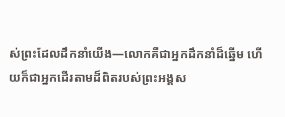ស់ព្រះដែលដឹកនាំយើង—លោកគឺជាអ្នកដឹកនាំដ៏ឆ្នើម ហើយក៏ជាអ្នកដើរតាមដ៏ពិតរបស់ព្រះអង្គស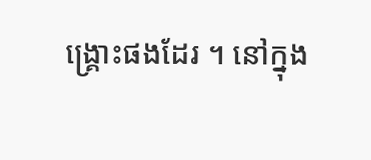ង្គ្រោះផងដែរ ។ នៅក្នុង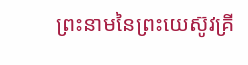ព្រះនាមនៃព្រះយេស៊ូវគ្រី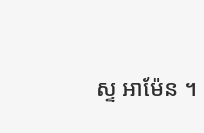ស្ទ អាម៉ែន ។